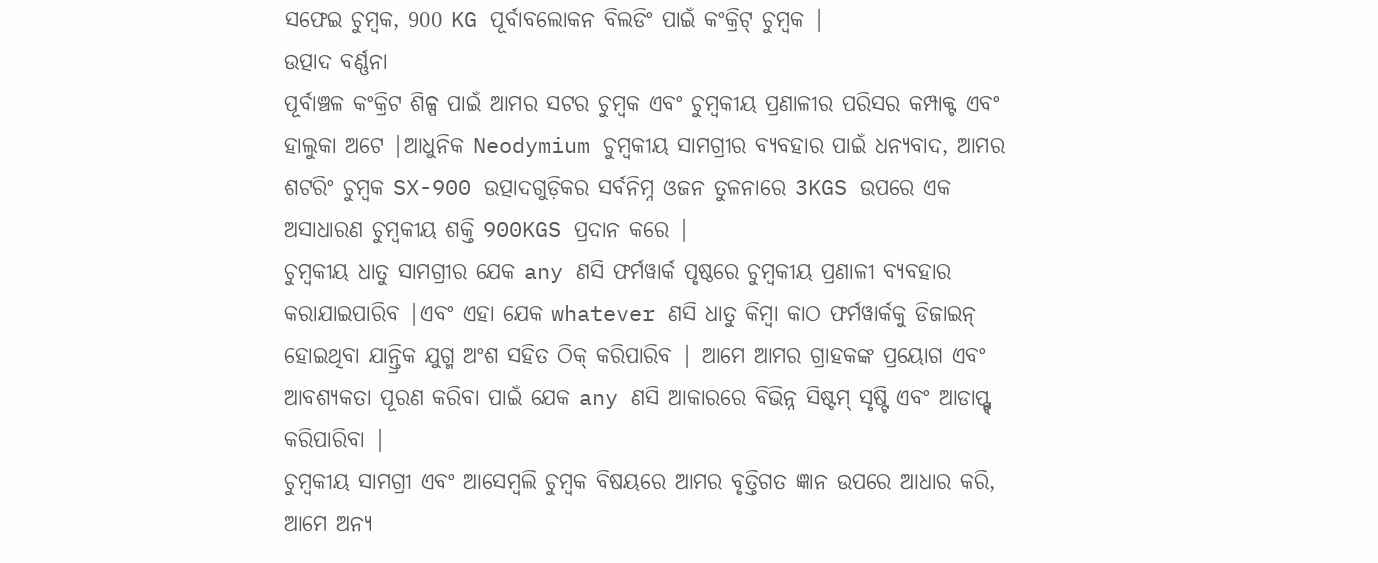ସଫେଇ ଚୁମ୍ବକ, 900 KG ପୂର୍ବାବଲୋକନ ବିଲଡିଂ ପାଇଁ କଂକ୍ରିଟ୍ ଚୁମ୍ବକ |
ଉତ୍ପାଦ ବର୍ଣ୍ଣନା
ପୂର୍ବାଞ୍ଚଳ କଂକ୍ରିଟ ଶିଳ୍ପ ପାଇଁ ଆମର ସଟର ଚୁମ୍ବକ ଏବଂ ଚୁମ୍ବକୀୟ ପ୍ରଣାଳୀର ପରିସର କମ୍ପାକ୍ଟ ଏବଂ ହାଲୁକା ଅଟେ |ଆଧୁନିକ Neodymium ଚୁମ୍ବକୀୟ ସାମଗ୍ରୀର ବ୍ୟବହାର ପାଇଁ ଧନ୍ୟବାଦ, ଆମର ଶଟରିଂ ଚୁମ୍ବକ SX-900 ଉତ୍ପାଦଗୁଡ଼ିକର ସର୍ବନିମ୍ନ ଓଜନ ତୁଳନାରେ 3KGS ଉପରେ ଏକ ଅସାଧାରଣ ଚୁମ୍ବକୀୟ ଶକ୍ତି 900KGS ପ୍ରଦାନ କରେ |
ଚୁମ୍ବକୀୟ ଧାତୁ ସାମଗ୍ରୀର ଯେକ any ଣସି ଫର୍ମୱାର୍କ ପୃଷ୍ଠରେ ଚୁମ୍ବକୀୟ ପ୍ରଣାଳୀ ବ୍ୟବହାର କରାଯାଇପାରିବ |ଏବଂ ଏହା ଯେକ whatever ଣସି ଧାତୁ କିମ୍ବା କାଠ ଫର୍ମୱାର୍କକୁ ଡିଜାଇନ୍ ହୋଇଥିବା ଯାନ୍ତ୍ରିକ ଯୁଗ୍ମ ଅଂଶ ସହିତ ଠିକ୍ କରିପାରିବ | ଆମେ ଆମର ଗ୍ରାହକଙ୍କ ପ୍ରୟୋଗ ଏବଂ ଆବଶ୍ୟକତା ପୂରଣ କରିବା ପାଇଁ ଯେକ any ଣସି ଆକାରରେ ବିଭିନ୍ନ ସିଷ୍ଟମ୍ ସୃଷ୍ଟି ଏବଂ ଆଡାପ୍ଟ୍ଟ୍ କରିପାରିବା |
ଚୁମ୍ବକୀୟ ସାମଗ୍ରୀ ଏବଂ ଆସେମ୍ବଲି ଚୁମ୍ବକ ବିଷୟରେ ଆମର ବୃତ୍ତିଗତ ଜ୍ଞାନ ଉପରେ ଆଧାର କରି, ଆମେ ଅନ୍ୟ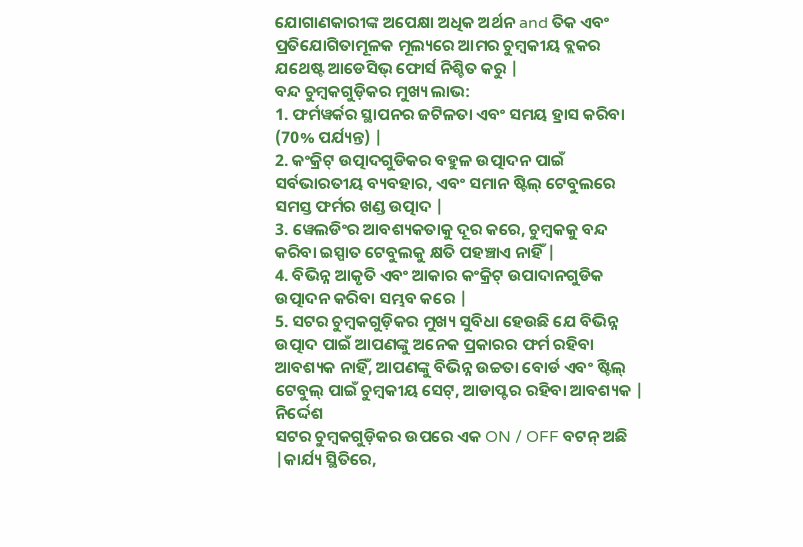ଯୋଗାଣକାରୀଙ୍କ ଅପେକ୍ଷା ଅଧିକ ଅର୍ଥନ and ତିକ ଏବଂ ପ୍ରତିଯୋଗିତାମୂଳକ ମୂଲ୍ୟରେ ଆମର ଚୁମ୍ବକୀୟ ବ୍ଲକର ଯଥେଷ୍ଟ ଆଡେସିଭ୍ ଫୋର୍ସ ନିଶ୍ଚିତ କରୁ |
ବନ୍ଦ ଚୁମ୍ବକଗୁଡ଼ିକର ମୁଖ୍ୟ ଲାଭ:
1. ଫର୍ମୱର୍କର ସ୍ଥାପନର ଜଟିଳତା ଏବଂ ସମୟ ହ୍ରାସ କରିବା (70% ପର୍ଯ୍ୟନ୍ତ) |
2. କଂକ୍ରିଟ୍ ଉତ୍ପାଦଗୁଡିକର ବହୁଳ ଉତ୍ପାଦନ ପାଇଁ ସର୍ବଭାରତୀୟ ବ୍ୟବହାର, ଏବଂ ସମାନ ଷ୍ଟିଲ୍ ଟେବୁଲରେ ସମସ୍ତ ଫର୍ମର ଖଣ୍ଡ ଉତ୍ପାଦ |
3. ୱେଲଡିଂର ଆବଶ୍ୟକତାକୁ ଦୂର କରେ, ଚୁମ୍ବକକୁ ବନ୍ଦ କରିବା ଇସ୍ପାତ ଟେବୁଲକୁ କ୍ଷତି ପହଞ୍ଚାଏ ନାହିଁ |
4. ବିଭିନ୍ନ ଆକୃତି ଏବଂ ଆକାର କଂକ୍ରିଟ୍ ଉପାଦାନଗୁଡିକ ଉତ୍ପାଦନ କରିବା ସମ୍ଭବ କରେ |
5. ସଟର ଚୁମ୍ବକଗୁଡ଼ିକର ମୁଖ୍ୟ ସୁବିଧା ହେଉଛି ଯେ ବିଭିନ୍ନ ଉତ୍ପାଦ ପାଇଁ ଆପଣଙ୍କୁ ଅନେକ ପ୍ରକାରର ଫର୍ମ ରହିବା ଆବଶ୍ୟକ ନାହିଁ, ଆପଣଙ୍କୁ ବିଭିନ୍ନ ଉଚ୍ଚତା ବୋର୍ଡ ଏବଂ ଷ୍ଟିଲ୍ ଟେବୁଲ୍ ପାଇଁ ଚୁମ୍ବକୀୟ ସେଟ୍, ଆଡାପ୍ଟର ରହିବା ଆବଶ୍ୟକ |
ନିର୍ଦ୍ଦେଶ
ସଟର ଚୁମ୍ବକଗୁଡ଼ିକର ଉପରେ ଏକ ON / OFF ବଟନ୍ ଅଛି |କାର୍ଯ୍ୟ ସ୍ଥିତିରେ,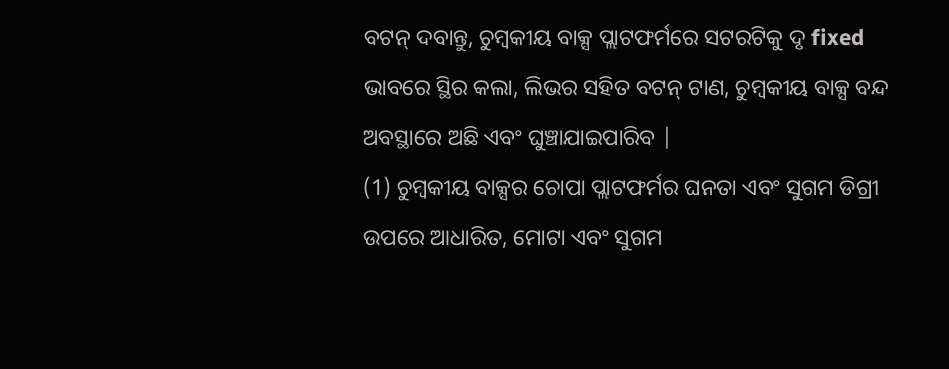ବଟନ୍ ଦବାନ୍ତୁ, ଚୁମ୍ବକୀୟ ବାକ୍ସ ପ୍ଲାଟଫର୍ମରେ ସଟରଟିକୁ ଦୃ fixed ଭାବରେ ସ୍ଥିର କଲା, ଲିଭର ସହିତ ବଟନ୍ ଟାଣ, ଚୁମ୍ବକୀୟ ବାକ୍ସ ବନ୍ଦ ଅବସ୍ଥାରେ ଅଛି ଏବଂ ଘୁଞ୍ଚାଯାଇପାରିବ |
(1) ଚୁମ୍ବକୀୟ ବାକ୍ସର ଚୋପା ପ୍ଲାଟଫର୍ମର ଘନତା ଏବଂ ସୁଗମ ଡିଗ୍ରୀ ଉପରେ ଆଧାରିତ, ମୋଟା ଏବଂ ସୁଗମ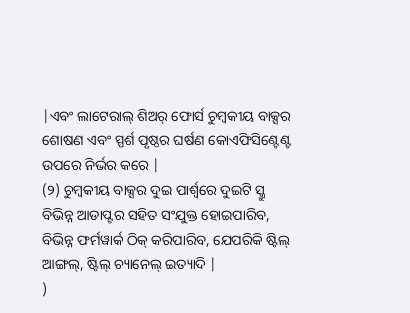|ଏବଂ ଲାଟେରାଲ୍ ଶିଅର୍ ଫୋର୍ସ ଚୁମ୍ବକୀୟ ବାକ୍ସର ଶୋଷଣ ଏବଂ ସ୍ପର୍ଶ ପୃଷ୍ଠର ଘର୍ଷଣ କୋଏଫିସିଣ୍ଟେଣ୍ଟ ଉପରେ ନିର୍ଭର କରେ |
(୨) ଚୁମ୍ବକୀୟ ବାକ୍ସର ଦୁଇ ପାର୍ଶ୍ୱରେ ଦୁଇଟି ସ୍କ୍ରୁ ବିଭିନ୍ନ ଆଡାପ୍ଟର ସହିତ ସଂଯୁକ୍ତ ହୋଇପାରିବ, ବିଭିନ୍ନ ଫର୍ମୱାର୍କ ଠିକ୍ କରିପାରିବ, ଯେପରିକି ଷ୍ଟିଲ୍ ଆଙ୍ଗଲ୍, ଷ୍ଟିଲ୍ ଚ୍ୟାନେଲ୍ ଇତ୍ୟାଦି |
)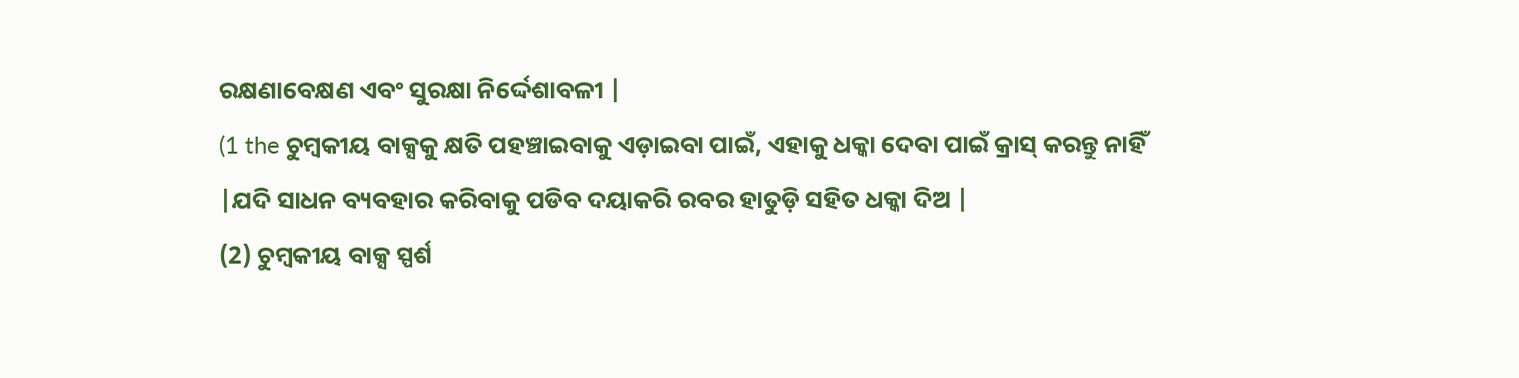ରକ୍ଷଣାବେକ୍ଷଣ ଏବଂ ସୁରକ୍ଷା ନିର୍ଦ୍ଦେଶାବଳୀ |
(1 the ଚୁମ୍ବକୀୟ ବାକ୍ସକୁ କ୍ଷତି ପହଞ୍ଚାଇବାକୁ ଏଡ଼ାଇବା ପାଇଁ, ଏହାକୁ ଧକ୍କା ଦେବା ପାଇଁ କ୍ରାସ୍ କରନ୍ତୁ ନାହିଁ |ଯଦି ସାଧନ ବ୍ୟବହାର କରିବାକୁ ପଡିବ ଦୟାକରି ରବର ହାତୁଡ଼ି ସହିତ ଧକ୍କା ଦିଅ |
(2) ଚୁମ୍ବକୀୟ ବାକ୍ସ ସ୍ପର୍ଶ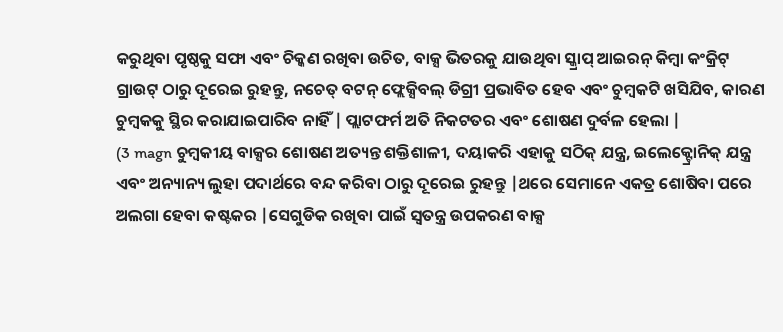କରୁଥିବା ପୃଷ୍ଠକୁ ସଫା ଏବଂ ଚିକ୍କଣ ରଖିବା ଉଚିତ, ବାକ୍ସ ଭିତରକୁ ଯାଉଥିବା ସ୍କ୍ରାପ୍ ଆଇରନ୍ କିମ୍ବା କଂକ୍ରିଟ୍ ଗ୍ରାଉଟ୍ ଠାରୁ ଦୂରେଇ ରୁହନ୍ତୁ, ନଚେତ୍ ବଟନ୍ ଫ୍ଲେକ୍ସିବଲ୍ ଡିଗ୍ରୀ ପ୍ରଭାବିତ ହେବ ଏବଂ ଚୁମ୍ବକଟି ଖସିଯିବ, କାରଣ ଚୁମ୍ବକକୁ ସ୍ଥିର କରାଯାଇପାରିବ ନାହିଁ | ପ୍ଲାଟଫର୍ମ ଅତି ନିକଟତର ଏବଂ ଶୋଷଣ ଦୁର୍ବଳ ହେଲା |
(3 magn ଚୁମ୍ବକୀୟ ବାକ୍ସର ଶୋଷଣ ଅତ୍ୟନ୍ତ ଶକ୍ତିଶାଳୀ, ଦୟାକରି ଏହାକୁ ସଠିକ୍ ଯନ୍ତ୍ର, ଇଲେକ୍ଟ୍ରୋନିକ୍ ଯନ୍ତ୍ର ଏବଂ ଅନ୍ୟାନ୍ୟ ଲୁହା ପଦାର୍ଥରେ ବନ୍ଦ କରିବା ଠାରୁ ଦୂରେଇ ରୁହନ୍ତୁ |ଥରେ ସେମାନେ ଏକତ୍ର ଶୋଷିବା ପରେ ଅଲଗା ହେବା କଷ୍ଟକର |ସେଗୁଡିକ ରଖିବା ପାଇଁ ସ୍ୱତନ୍ତ୍ର ଉପକରଣ ବାକ୍ସ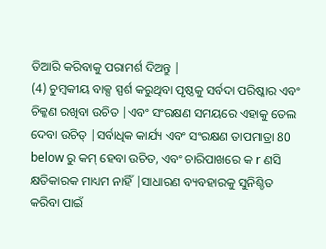ତିଆରି କରିବାକୁ ପରାମର୍ଶ ଦିଅନ୍ତୁ |
(4) ଚୁମ୍ବକୀୟ ବାକ୍ସ ସ୍ପର୍ଶ କରୁଥିବା ପୃଷ୍ଠକୁ ସର୍ବଦା ପରିଷ୍କାର ଏବଂ ଚିକ୍କଣ ରଖିବା ଉଚିତ |ଏବଂ ସଂରକ୍ଷଣ ସମୟରେ ଏହାକୁ ତେଲ ଦେବା ଉଚିତ୍ |ସର୍ବାଧିକ କାର୍ଯ୍ୟ ଏବଂ ସଂରକ୍ଷଣ ତାପମାତ୍ରା 80 below ରୁ କମ୍ ହେବା ଉଚିତ, ଏବଂ ଚାରିପାଖରେ କ r ଣସି କ୍ଷତିକାରକ ମାଧ୍ୟମ ନାହିଁ |ସାଧାରଣ ବ୍ୟବହାରକୁ ସୁନିଶ୍ଚିତ କରିବା ପାଇଁ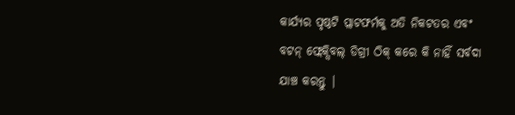କାର୍ଯ୍ୟର ପୃଷ୍ଠଟି ପ୍ଲାଟଫର୍ମକୁ ଅତି ନିକଟତର ଏବଂ ବଟନ୍ ଫ୍ଲେକ୍ସିବଲ୍ ଡିଗ୍ରୀ ଠିକ୍ କରେ କି ନାହିଁ ସର୍ବଦା ଯାଞ୍ଚ କରନ୍ତୁ |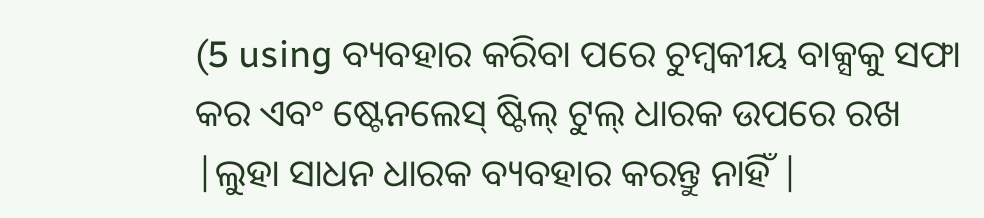(5 using ବ୍ୟବହାର କରିବା ପରେ ଚୁମ୍ବକୀୟ ବାକ୍ସକୁ ସଫା କର ଏବଂ ଷ୍ଟେନଲେସ୍ ଷ୍ଟିଲ୍ ଟୁଲ୍ ଧାରକ ଉପରେ ରଖ |ଲୁହା ସାଧନ ଧାରକ ବ୍ୟବହାର କରନ୍ତୁ ନାହିଁ |